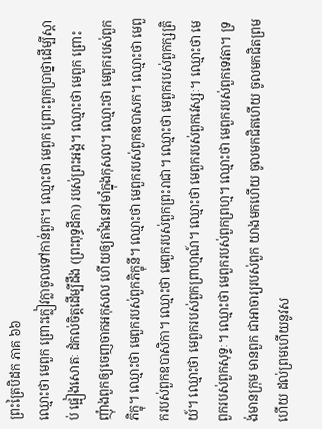ព្រះត្រៃបិដក ភាគ ៦៦
ឈ្មោះថា មេពួក ព្រោះក្លៀវក្លាចូលទៅកាន់ពួក។ ឈ្មោះថា មេពួក ព្រោះពួកប្រាថ្នាដើម្បីស្តាប់ ផ្អៀងសោតៈ ដំកល់ចិត្តដើម្បីដឹង (ព្រះពុទ្ធដីកា) របស់ព្រះអង្គ។ ឈ្មោះថា មេពួក ព្រោះញុំាងពួកឲ្យចេញចាកអកុសល ហើយឲ្យតាំងនៅមាំក្នុងកុសល។ ឈ្មោះថា មេពួករបស់ពួកភិក្ខុ។ ឈ្មោះថា មេពួករបស់ពួកភិក្ខុនី។ ឈ្មោះថា មេពួករបស់ពួកឧបាសក។ ឈ្មោះថា មេពួករបស់ពួកឧបាសិកា។ ឈ្មោះថា មេពួករបស់ពួកព្រះរាជា។ ឈ្មោះថា មេពួករបស់ពួកក្សត្រិយ៍។ ឈ្មោះថា មេពួករបស់ពួកព្រាហ្មណ៍។ ឈ្មោះថា មេពួករបស់ពួកវេស្សៈ។ ឈ្មោះថា មេពួករបស់ពួកសុទ្ទៈ។ ឈ្មោះថា មេពួករបស់ពួកព្រហ្ម។ ឈ្មោះថា មេពួករបស់ពួកទេវតា។ ទ្រង់មានក្រុម មានពួក ជាអាចារ្យរបស់ពួក យាងមកហើយ ចូលមកជិតហើយ ចូលមកជិតព្រមហើយ ដល់ព្រមហើយនូវស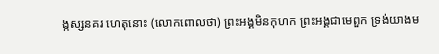ង្កស្សនគរ ហេតុនោះ (លោកពោលថា) ព្រះអង្គមិនកុហក ព្រះអង្គជាមេពួក ទ្រង់យាងម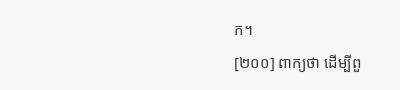ក។
[២០០] ពាក្យថា ដើម្បីពួ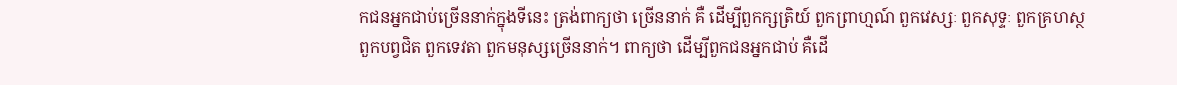កជនអ្នកជាប់ច្រើននាក់ក្នុងទីនេះ ត្រង់ពាក្យថា ច្រើននាក់ គឺ ដើម្បីពួកក្សត្រិយ៍ ពួកព្រាហ្មណ៍ ពួកវេស្សៈ ពួកសុទ្ទៈ ពួកគ្រហស្ថ ពួកបព្វជិត ពួកទេវតា ពួកមនុស្សច្រើននាក់។ ពាក្យថា ដើម្បីពួកជនអ្នកជាប់ គឺដើ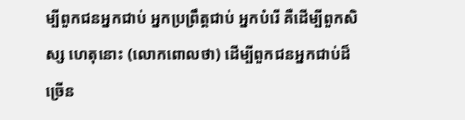ម្បីពួកជនអ្នកជាប់ អ្នកប្រព្រឹត្តជាប់ អ្នកបំរើ គឺដើម្បីពួកសិស្ស ហេតុនោះ (លោកពោលថា) ដើម្បីពួកជនអ្នកជាប់ដ៏ច្រើន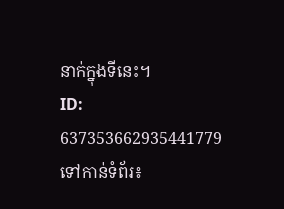នាក់ក្នុងទីនេះ។
ID: 637353662935441779
ទៅកាន់ទំព័រ៖